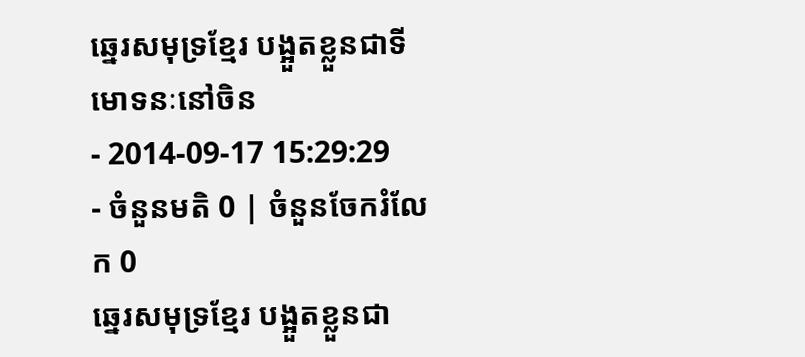ឆ្នេរសមុទ្រខ្មែរ បង្អួតខ្លួនជាទីមោទនៈនៅចិន
- 2014-09-17 15:29:29
- ចំនួនមតិ 0 | ចំនួនចែករំលែក 0
ឆ្នេរសមុទ្រខ្មែរ បង្អួតខ្លួនជា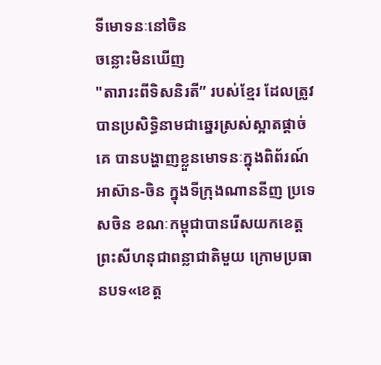ទីមោទនៈនៅចិន
ចន្លោះមិនឃើញ
"តារារះពីទិសនិរតី” របស់ខ្មែរ ដែលត្រូវបានប្រសិទ្ធិនាមជាឆ្នេរស្រស់ស្អាតផ្ដាច់គេ បានបង្ហាញខ្លួនមោទនៈក្នុងពិព័រណ៍អាស៊ាន-ចិន ក្នុងទីក្រុងណាននីញ ប្រទេសចិន ខណៈកម្ពុជាបានរើសយកខេត្តព្រះសីហនុជាពន្លាជាតិមួយ ក្រោមប្រធានបទ«ខេត្ត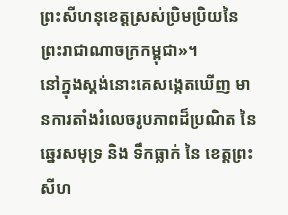ព្រះសីហនុខេត្តស្រស់ប្រិមប្រិយនៃព្រះរាជាណាចក្រកម្ពុជា»។
នៅក្នុងស្តង់នោះគេសង្កេតឃើញ មានការតាំងរំលេចរូបភាពដ៏ប្រណិត នៃឆ្នេរសមុទ្រ និង ទឹកធ្លាក់ នៃ ខេត្តព្រះសីហ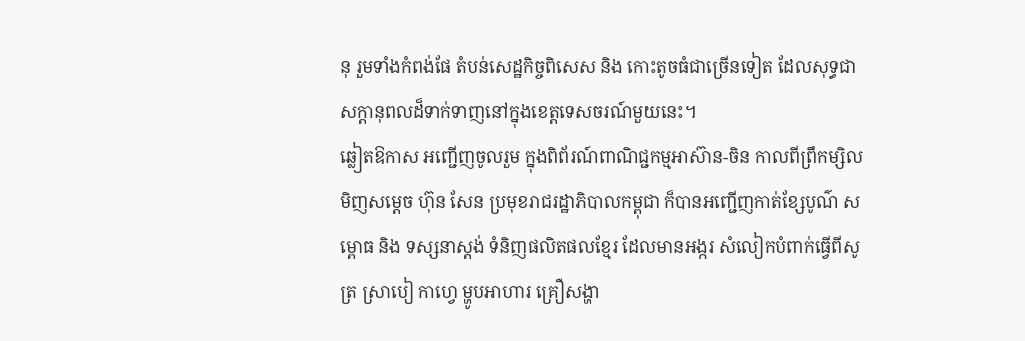នុ រួមទាំងកំពង់ផែ តំបន់សេដ្ឋកិច្ចពិសេស និង កោះតូចធំជាច្រើនទៀត ដែលសុទ្ធជាសក្ដានុពលដ៏ទាក់ទាញនៅក្នុងខេត្តទេសចរណ៍មួយនេះ។
ឆ្លៀតឱកាស អញ្ជើញចូលរួម ក្នុងពិព័រណ៍ពាណិជ្ជកម្មអាស៊ាន-ចិន កាលពីព្រឹកម្សិលមិញសម្ដេច ហ៊ុន សែន ប្រមុខរាជរដ្ឋាភិបាលកម្ពុជា ក៏បានអញ្ជើញកាត់ខ្សែបូណ៌ សម្ពោធ និង ទស្សនាស្តង់ ទំនិញផលិតផលខ្មែរ ដែលមានអង្ករ សំលៀកបំពាក់ធ្វើពីសូត្រ ស្រាបៀ កាហ្វេ ម្ហូបអាហារ គ្រឿសង្ហា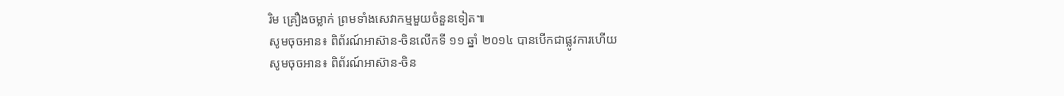រិម គ្រឿងចម្លាក់ ព្រមទាំងសេវាកម្មមួយចំនួនទៀត៕
សូមចុចអាន៖ ពិព័រណ៍អាស៊ាន-ចិនលើកទី ១១ ឆ្នាំ ២០១៤ បានបើកជាផ្លូវការហើយ
សូមចុចអាន៖ ពិព័រណ៍អាស៊ាន-ចិន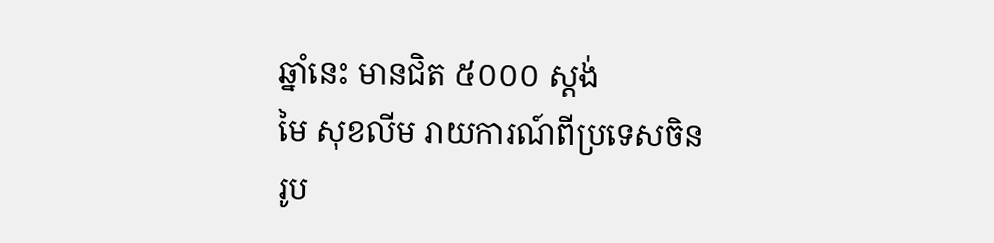ឆ្នាំនេះ មានជិត ៥០០០ ស្តង់
មៃ សុខលីម រាយការណ៍ពីប្រទេសចិន
រូប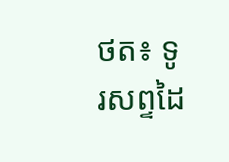ថត៖ ទូរសព្ទដៃ